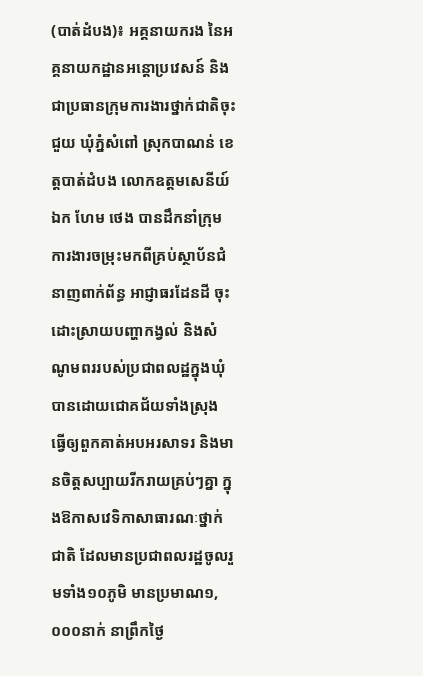(បាត់ដំបង)៖ អគ្គនាយករង នៃអគ្គនាយកដ្ឋានអន្តោប្រវេសន៍ និងជាប្រធានក្រុមការងារថ្នាក់ជាតិចុះជួយ ឃុំភ្នំសំពៅ ស្រុកបាណន់ ខេត្តបាត់ដំបង លោកឧត្តមសេនីយ៍ឯក ហែម ថេង បានដឹកនាំក្រុមការងារចម្រុះមកពីគ្រប់ស្ថាប័នជំនាញពាក់ព័ន្ធ អាជ្ញាធរដែនដី ចុះដោះស្រាយបញ្ហាកង្វល់ និងសំណូមពររបស់ប្រជាពលដ្ឋក្នុងឃុំ បានដោយជោគជ័យទាំងស្រុង ធ្វើឲ្យពួកគាត់អបអរសាទរ និងមានចិត្តសប្បាយរីករាយគ្រប់ៗគ្នា ក្នុងឱកាសវេទិកាសាធារណៈថ្នាក់ជាតិ ដែលមានប្រជាពលរដ្ឋចូលរួមទាំង១០ភូមិ មានប្រមាណ១,០០០នាក់ នាព្រឹកថ្ងៃ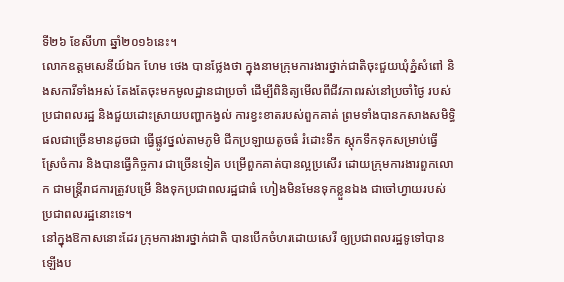ទី២៦ ខែសីហា ឆ្នាំ២០១៦នេះ។
លោកឧត្តមសេនីយ៍ឯក ហែម ថេង បានថ្លែងថា ក្នុងនាមក្រុមការងារថ្នាក់ជាតិចុះជួយឃុំភ្នំសំពៅ និងសការីទាំងអស់ តែងតែចុះមកមូលដ្ឋានជាប្រចាំ ដើម្បីពិនិត្យមើលពីជីវភាពរស់នៅប្រចាំថ្ងៃ របស់ប្រជាពលរដ្ឋ និងជួយដោះស្រាយបញ្ហាកង្វល់ ការខ្វះខាតរបស់ពួកគាត់ ព្រមទាំងបានកសាងសមិទ្ធិផលជាច្រើនមានដូចជា ធ្វើផ្លូវថ្នល់តាមភូមិ ជីកប្រឡាយតូចធំ រំដោះទឹក ស្តុកទឹកទុកសម្រាប់ធ្វើស្រែចំការ និងបានធ្វើកិច្ចការ ជាច្រើនទៀត បម្រើពួកគាត់បានល្អប្រសើរ ដោយក្រុមការងារពួកលោក ជាមន្រ្តីរាជការត្រូវបម្រើ និងទុកប្រជាពលរដ្ឋជាធំ ហៀងមិនមែនទុកខ្លួនឯង ជាចៅហ្វាយរបស់ប្រជាពលរដ្ឋនោះទេ។
នៅក្នុងឱកាសនោះដែរ ក្រុមការងារថ្នាក់ជាតិ បានបើកចំហរដោយសេរី ឲ្យប្រជាពលរដ្ឋទូទៅបានឡើងប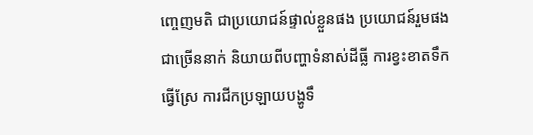ញ្ចេញមតិ ជាប្រយោជន៍ផ្ទាល់ខ្លួនផង ប្រយោជន៍រួមផង ជាច្រើននាក់ និយាយពីបញ្ហាទំនាស់ដីធ្លី ការខ្វះខាតទឹកធ្វើស្រែ ការជីកប្រឡាយបង្ហូទឹ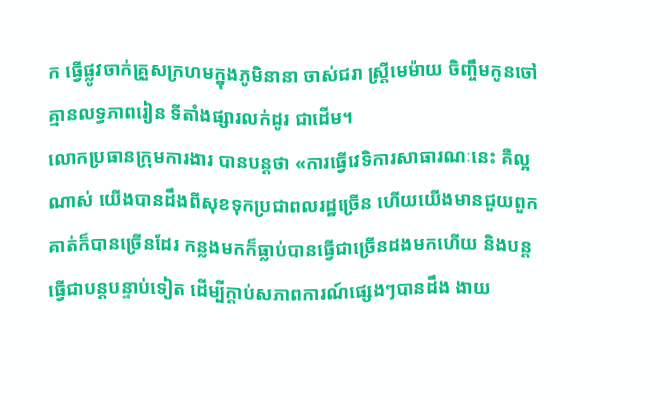ក ធ្វើផ្លូវចាក់គ្រួសក្រហមក្នុងភូមិនានា ចាស់ជរា ស្ត្រីមេម៉ាយ ចិញ្ចឹមកូនចៅ គ្មានលទ្ធភាពរៀន ទីតាំងផ្សារលក់ដូរ ជាដើម។
លោកប្រធានក្រុមការងារ បានបន្តថា «ការធ្វើវេទិការសាធារណៈនេះ គឺល្អណាស់ យើងបានដឹងពីសុខទុកប្រជាពលរដ្ឋច្រើន ហើយយើងមានជួយពួកគាត់ក៏បានច្រើនដែរ កន្លងមកក៏ធ្លាប់បានធ្វើជាច្រើនដងមកហើយ និងបន្តធ្វើជាបន្តបន្ទាប់ទៀត ដើម្បីក្តាប់សភាពការណ៍ផ្សេងៗបានដឹង ងាយ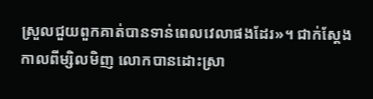ស្រួលជួយពួកគាត់បានទាន់ពេលវេលាផងដែរ»។ ជាក់ស្តែងកាលពីម្សិលមិញ លោកបានដោះស្រា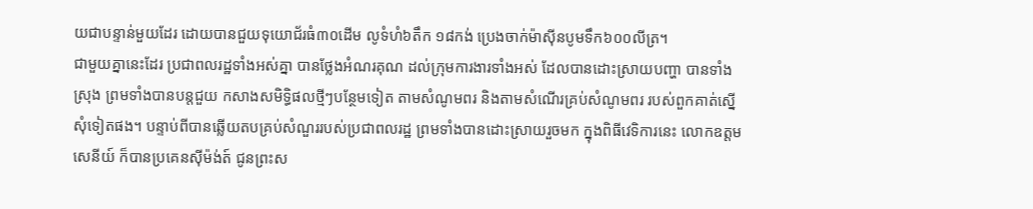យជាបន្ទាន់មួយដែរ ដោយបានជួយទុយោជ័រធំ៣០ដើម លូទំហំ៦តឹក ១៨កង់ ប្រេងចាក់ម៉ាស៊ីនបូមទឹក៦០០លីត្រ។
ជាមួយគ្នានេះដែរ ប្រជាពលរដ្ឋទាំងអស់គ្នា បានថ្លែងអំណរគុណ ដល់ក្រុមការងារទាំងអស់ ដែលបានដោះស្រាយបញ្ហា បានទាំងស្រុង ព្រមទាំងបានបន្តជួយ កសាងសមិទ្ធិផលថ្មីៗបន្ថែមទៀត តាមសំណូមពរ និងតាមសំណើរគ្រប់សំណូមពរ របស់ពួកគាត់ស្នើសុំទៀតផង។ បន្ទាប់ពីបានឆ្លើយតបគ្រប់សំណួររបស់ប្រជាពលរដ្ឋ ព្រមទាំងបានដោះស្រាយរួចមក ក្នុងពិធីវេទិការនេះ លោកឧត្តមសេនីយ៍ ក៏បានប្រគេនស៊ីម៉ង់ត៍ ជូនព្រះស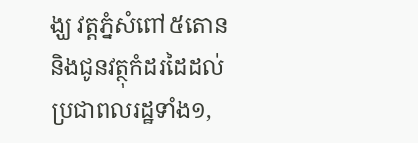ង្ឃ វត្តភ្នំសំពៅ៥តោន និងជូនវត្ថុកំដរដៃដល់ប្រជាពលរដ្ឋទាំង១,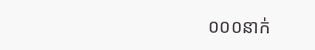០០០នាក់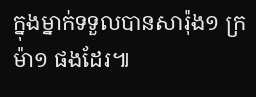ក្នុងម្នាក់ទទួលបានសារ៉ុង១ ក្រម៉ា១ ផងដែរ៕